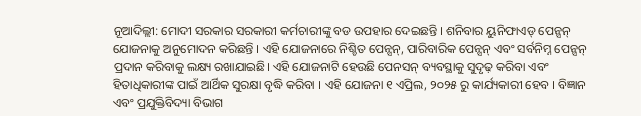ନୂଆଦିଲ୍ଲୀ: ମୋଦୀ ସରକାର ସରକାରୀ କର୍ମଚାରୀଙ୍କୁ ବଡ ଉପହାର ଦେଇଛନ୍ତି । ଶନିବାର ୟୁନିଫାଏଡ୍ ପେନ୍ସନ୍ ଯୋଜନାକୁ ଅନୁମୋଦନ କରିଛନ୍ତି । ଏହି ଯୋଜନାରେ ନିଶ୍ଚିତ ପେନ୍ସନ୍, ପାରିବାରିକ ପେନ୍ସନ୍ ଏବଂ ସର୍ବନିମ୍ନ ପେନ୍ସନ୍ ପ୍ରଦାନ କରିବାକୁ ଲକ୍ଷ୍ୟ ରଖାଯାଇଛି। ଏହି ଯୋଜନାଟି ହେଉଛି ପେନସନ୍ ବ୍ୟବସ୍ଥାକୁ ସୁଦୃଢ଼ କରିବା ଏବଂ ହିତାଧିକାରୀଙ୍କ ପାଇଁ ଆର୍ଥିକ ସୁରକ୍ଷା ବୃଦ୍ଧି କରିବା । ଏହି ଯୋଜନା ୧ ଏପ୍ରିଲ, ୨୦୨୫ ରୁ କାର୍ଯ୍ୟକାରୀ ହେବ । ବିଜ୍ଞାନ ଏବଂ ପ୍ରଯୁକ୍ତିବିଦ୍ୟା ବିଭାଗ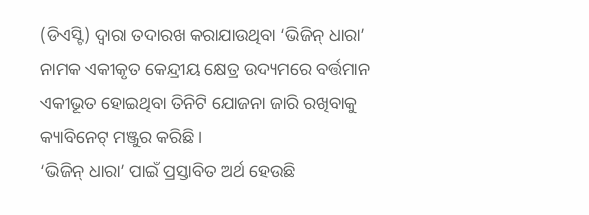(ଡିଏସ୍ଟି) ଦ୍ୱାରା ତଦାରଖ କରାଯାଉଥିବା ‘ଭିଜିନ୍ ଧାରା’ ନାମକ ଏକୀକୃତ କେନ୍ଦ୍ରୀୟ କ୍ଷେତ୍ର ଉଦ୍ୟମରେ ବର୍ତ୍ତମାନ ଏକୀଭୂତ ହୋଇଥିବା ତିନିଟି ଯୋଜନା ଜାରି ରଖିବାକୁ କ୍ୟାବିନେଟ୍ ମଞ୍ଜୁର କରିଛି ।
‘ଭିଜିନ୍ ଧାରା’ ପାଇଁ ପ୍ରସ୍ତାବିତ ଅର୍ଥ ହେଉଛି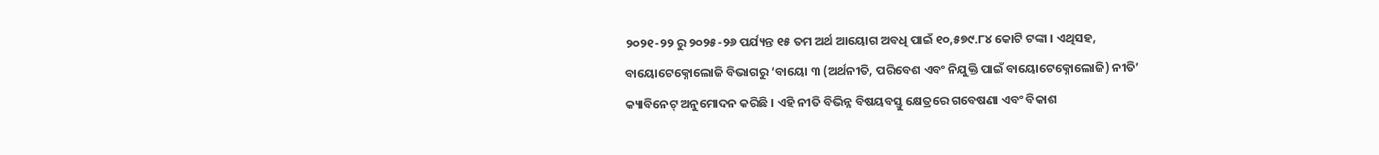୨୦୨୧-୨୨ ରୁ ୨୦୨୫-୨୬ ପର୍ଯ୍ୟନ୍ତ ୧୫ ତମ ଅର୍ଥ ଆୟୋଗ ଅବଧି ପାଇଁ ୧୦,୫୭୯.୮୪ କୋଟି ଟଙ୍କା । ଏଥିସହ, ବାୟୋଟେକ୍ନୋଲୋଜି ବିଭାଗରୁ ‘ବାୟୋ ୩ (ଅର୍ଥନୀତି, ପରିବେଶ ଏବଂ ନିଯୁକ୍ତି ପାଇଁ ବାୟୋଟେକ୍ନୋଲୋଜି) ନୀତି’ କ୍ୟାବିନେଟ୍ ଅନୁମୋଦନ କରିଛି । ଏହି ନୀତି ବିଭିନ୍ନ ବିଷୟବସ୍ତୁ କ୍ଷେତ୍ରରେ ଗବେଷଣା ଏବଂ ବିକାଶ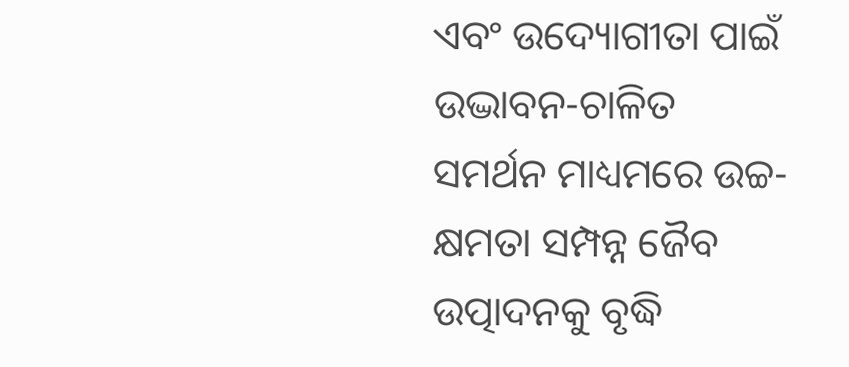ଏବଂ ଉଦ୍ୟୋଗୀତା ପାଇଁ ଉଦ୍ଭାବନ-ଚାଳିତ ସମର୍ଥନ ମାଧ୍ୟମରେ ଉଚ୍ଚ-କ୍ଷମତା ସମ୍ପନ୍ନ ଜୈବ ଉତ୍ପାଦନକୁ ବୃଦ୍ଧି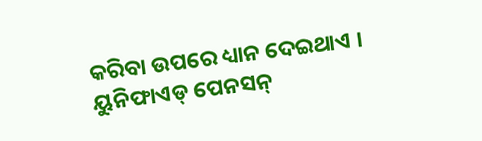କରିବା ଉପରେ ଧ୍ୟାନ ଦେଇଥାଏ । ୟୁନିଫାଏଡ୍ ପେନସନ୍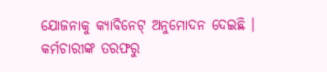ଯୋଜନାକୁ କ୍ୟାବିନେଟ୍ ଅନୁମୋଦନ ଦେଇଛି । କର୍ମଚାରୀଙ୍କ ତରଫରୁ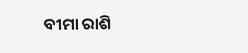ବୀମା ରାଶି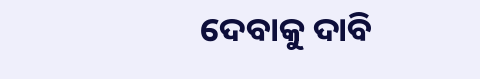ଦେବାକୁ ଦାବି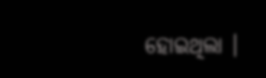ହୋଇଥିଲା ।